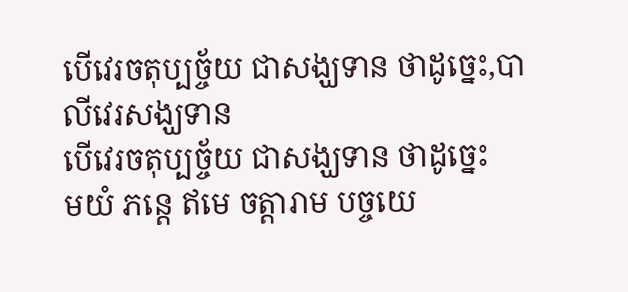បើវេរចតុប្បច្ច័យ ជាសង្ឃទាន ថាដូច្នេះ,បាលីវេរសង្ឃទាន
បើវេរចតុប្បច្ច័យ ជាសង្ឃទាន ថាដូច្នេះ
មយំ ភន្តេ ឥមេ ចត្តារាម បច្ចយេ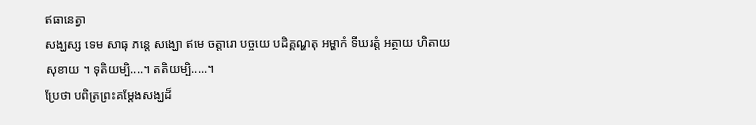ឥធានេត្វា
សង្ឃស្ស ទេម សាធុ ភន្តេ សង្ឃោ ឥមេ ចត្តារោ បច្ចយេ បដិគ្គណ្ហតុ អម្ហាកំ ទីឃរត្តំ អត្ថាយ ហិតាយ
សុខាយ ។ ទុតិយម្បិ....។ តតិយម្បិ.....។
ប្រែថា បពិត្រព្រះគម្ដែងសង្ឃដ៏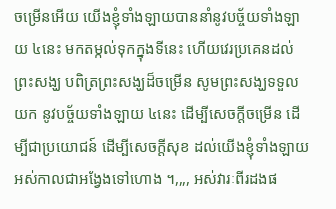ចម្រើនអើយ យើងខ្ញុំទាំងឡាយបាននាំនូវបច្ច័យទាំងឡាយ ៤នេះ មកតម្កល់ទុកក្នុងទីនេះ ហើយវេរប្រគេនដល់ព្រះសង្ឃ បពិត្រព្រះសង្ឃដ៏ចម្រើន សូមព្រះសង្ឃទទួលយក នូវបច្ច័យទាំងឡាយ ៤នេះ ដើម្បីសេចក្ដីចម្រើន ដើម្បីជាប្រយោជន៍ ដើម្បីសេចក្ដីសុខ ដល់យើងខ្ញុំទាំងឡាយ អស់កាលជាអង្វែងទៅហោង ។,,,, អស់វារៈពីរដងផ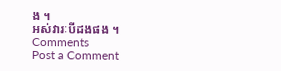ង ។
អស់វារៈបីដងផង ។
Comments
Post a Comment